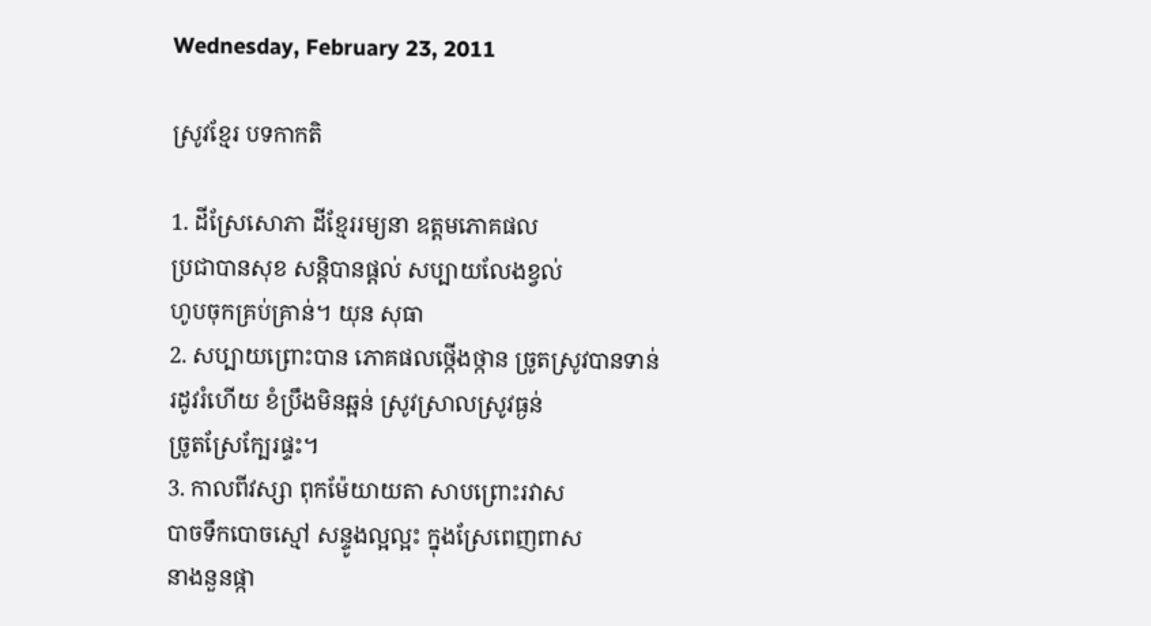Wednesday, February 23, 2011

ស្រូវខ្មែរ បទកាកតិ

1. ដីស្រែសោភា ដីខ្មែររម្យនា ឧត្តមភោគផល
ប្រជាបានសុខ សន្ដិបានផ្ដល់ សប្បាយលែងខ្វល់
ហូបចុកគ្រប់គ្រាន់។ យុន សុធា
2. សប្បាយព្រោះបាន ភោគផលថ្កើងថ្កាន ច្រូតស្រូវបានទាន់
រដូវរំហើយ ខំប្រឹងមិនឆ្អន់ ស្រូវស្រាលស្រូវធ្ងន់
ច្រូតស្រែក្បែរផ្ទះ។
3. កាលពីវស្សា ពុកម៉ែយាយតា សាបព្រោះរវាស
បាចទឹកបោចស្មៅ សន្ទូងល្អល្អះ ក្នុងស្រែពេញពាស
នាងនួនផ្កា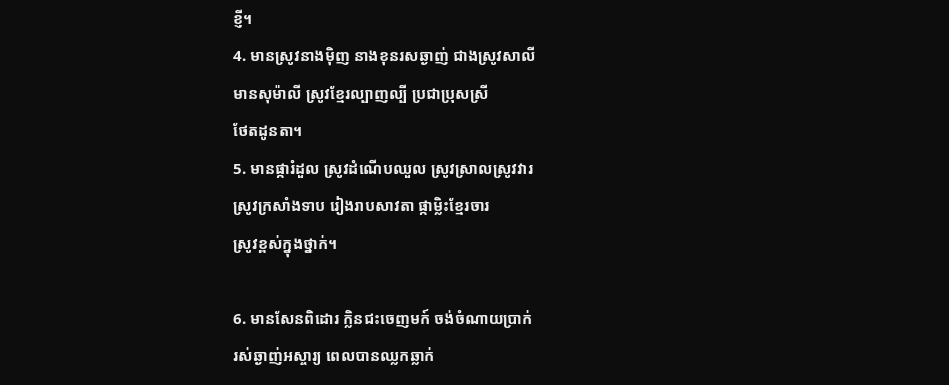ខ្ញី។
4. មានស្រូវនាងម៉ិញ នាងខុនរសឆ្ងាញ់ ជាងស្រូវសាលី
មានសុម៉ាលី ស្រូវខ្មែរល្បាញល្បី ប្រជាប្រុសស្រី
ថែតដូនតា។
5. មានផ្ការំដួល ស្រូវដំណើបឈួល ស្រូវស្រាលស្រូវវារ
ស្រូវក្រសាំងទាប រៀងរាបសាវតា ផ្កាម្លិះខ្មែរចារ
ស្រូវខ្ពស់ក្នុងថ្នាក់។

6. មានសែនពិដោរ ក្លិនជះចេញមក៍ ចង់ចំណាយប្រាក់
រស់ឆ្ងាញ់អស្ចារ្យ ពេលបានឈ្លកឆ្លាក់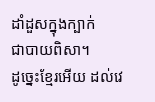ដាំដួសក្នុងក្បាក់
ជាបាយពិសា។
ដូច្នេះខ្មែរអើយ ដល់វេ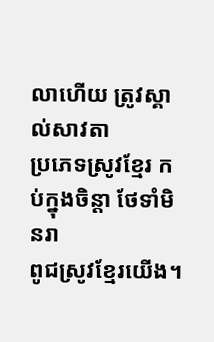លាហើយ ត្រូវស្គាល់សាវតា
ប្រភេទស្រូវខ្មែរ កប់ក្នុងចិន្តា ថែទាំមិនរា
ពូជស្រូវខ្មែរយើង។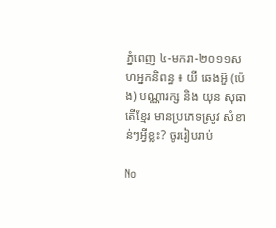ភ្នំពេញ ៤-មករា-២០១១សហអ្នកនិពន្ធ ៖ យី ឆេងអ៊ួ (ប៉េង) បណ្ណារក្ស និង យុន សុធា តើខ្មែរ មានប្រភេទស្រូវ សំខាន់ៗអ្វីខ្លះ? ចូររៀបរាប់

No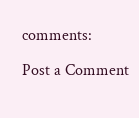comments:

Post a Comment